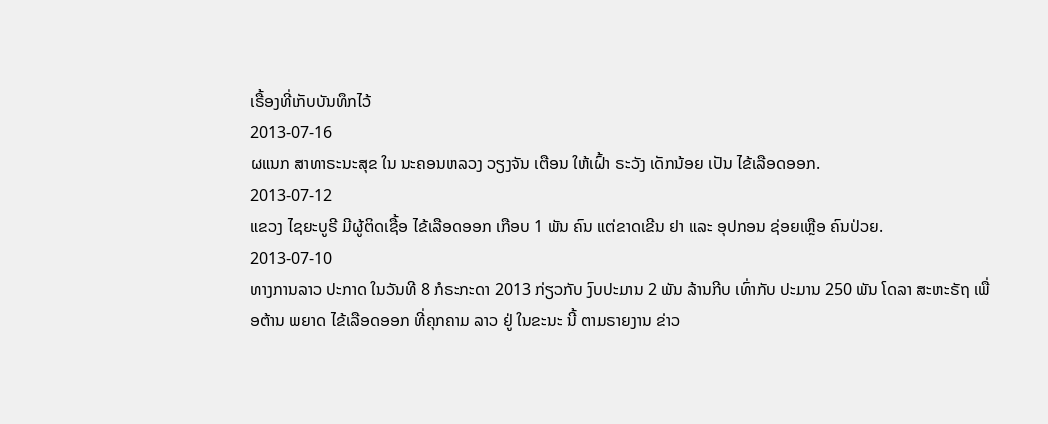ເຣື້ອງທີ່ເກັບບັນທຶກໄວ້
2013-07-16
ຜແນກ ສາທາຣະນະສຸຂ ໃນ ນະຄອນຫລວງ ວຽງຈັນ ເຕືອນ ໃຫ້ເຝົ້າ ຣະວັງ ເດັກນ້ອຍ ເປັນ ໄຂ້ເລືອດອອກ.
2013-07-12
ແຂວງ ໄຊຍະບູຣີ ມີຜູ້ຕິດເຊື້ອ ໄຂ້ເລືອດອອກ ເກືອບ 1 ພັນ ຄົນ ແຕ່ຂາດເຂີນ ຢາ ແລະ ອຸປກອນ ຊ່ອຍເຫຼືອ ຄົນປ່ວຍ.
2013-07-10
ທາງການລາວ ປະກາດ ໃນວັນທີ 8 ກໍຣະກະດາ 2013 ກ່ຽວກັບ ງົບປະມານ 2 ພັນ ລ້ານກີບ ເທົ່າກັບ ປະມານ 250 ພັນ ໂດລາ ສະຫະຣັຖ ເພື່ອຕ້ານ ພຍາດ ໄຂ້ເລືອດອອກ ທີ່ຄຸກຄາມ ລາວ ຢູ່ ໃນຂະນະ ນີ້ ຕາມຣາຍງານ ຂ່າວ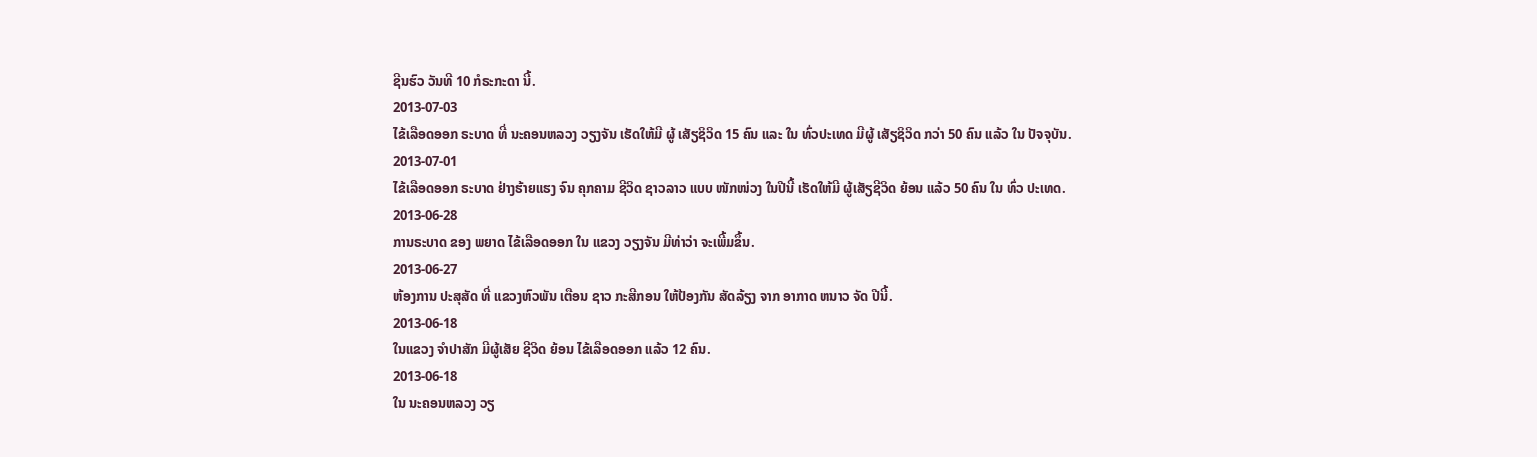ຊີນຮົວ ວັນທີ 10 ກໍຣະກະດາ ນີ້.
2013-07-03
ໄຂ້ເລືອດອອກ ຣະບາດ ທີ່ ນະຄອນຫລວງ ວຽງຈັນ ເຮັດໃຫ້ມີ ຜູ້ ເສັຽຊິວິດ 15 ຄົນ ແລະ ໃນ ທົ່ວປະເທດ ມີຜູ້ ເສັຽຊິວິດ ກວ່າ 50 ຄົນ ແລ້ວ ໃນ ປັຈຈຸບັນ.
2013-07-01
ໄຂ້ເລືອດອອກ ຣະບາດ ຢ່າງຮ້າຍແຮງ ຈົນ ຄຸກຄາມ ຊີວິດ ຊາວລາວ ແບບ ໜັກໜ່ວງ ໃນປີນີ້ ເຮັດໃຫ້ມີ ຜູ້ເສັຽຊີວິດ ຍ້ອນ ແລ້ວ 50 ຄົນ ໃນ ທົ່ວ ປະເທດ.
2013-06-28
ການຣະບາດ ຂອງ ພຍາດ ໄຂ້ເລືອດອອກ ໃນ ແຂວງ ວຽງຈັນ ມີທ່າວ່າ ຈະເພີ້ມຂຶ້ນ.
2013-06-27
ຫ້ອງການ ປະສຸສັດ ທີ່ ແຂວງຫົວພັນ ເຕືອນ ຊາວ ກະສີກອນ ໃຫ້ປ້ອງກັນ ສັດລ້ຽງ ຈາກ ອາກາດ ຫນາວ ຈັດ ປີນີ້.
2013-06-18
ໃນແຂວງ ຈໍາປາສັກ ມີຜູ້ເສັຍ ຊີວິດ ຍ້ອນ ໄຂ້ເລືອດອອກ ແລ້ວ 12 ຄົນ.
2013-06-18
ໃນ ນະຄອນຫລວງ ວຽ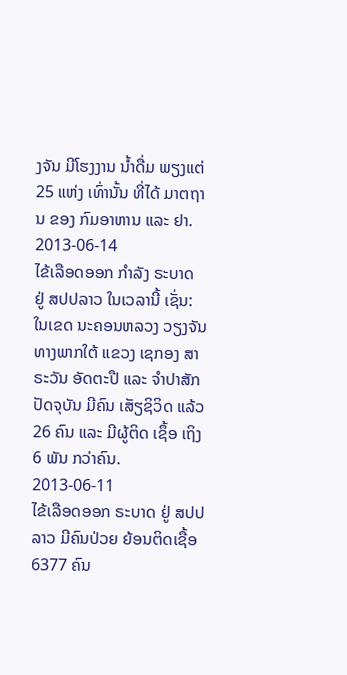ງຈັນ ມີໂຮງງານ ນໍ້າດື່ມ ພຽງແຕ່ 25 ແຫ່ງ ເທົ່ານັ້ນ ທີ່ໄດ້ ມາຕຖານ ຂອງ ກົມອາຫານ ແລະ ຢາ.
2013-06-14
ໄຂ້ເລືອດອອກ ກຳລັງ ຣະບາດ ຢູ່ ສປປລາວ ໃນເວລານີ້ ເຊັ່ນ: ໃນເຂດ ນະຄອນຫລວງ ວຽງຈັນ ທາງພາກໃຕ້ ແຂວງ ເຊກອງ ສາຣະວັນ ອັດຕະປື ແລະ ຈຳປາສັກ ປັດຈຸບັນ ມີຄົນ ເສັຽຊິວິດ ແລ້ວ 26 ຄົນ ແລະ ມີຜູ້ຕິດ ເຊຶ້ອ ເຖິງ 6 ພັນ ກວ່າຄົນ.
2013-06-11
ໄຂ້ເລືອດອອກ ຣະບາດ ຢູ່ ສປປ ລາວ ມີຄົນປ່ວຍ ຍ້ອນຕິດເຊື້ອ 6377 ຄົນ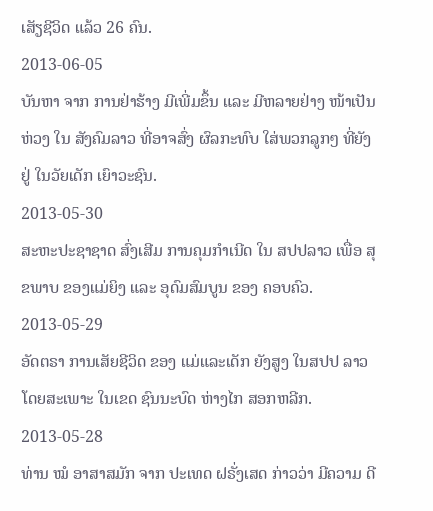ເສັຽຊີວິດ ແລ້ວ 26 ຄົນ.
2013-06-05
ບັນຫາ ຈາກ ການຢ່າຮ້າງ ມີເພີ່ມຂຶ້ນ ແລະ ມີຫລາຍຢ່າງ ໜ້າເປັນຫ່ວງ ໃນ ສັງຄົມລາວ ທີ່ອາຈສົ່ງ ຜົລກະທົບ ໃສ່ພວກລູກໆ ທີ່ຍັງຢູ່ ໃນວັຍເດັກ ເຍົາວະຊົນ.
2013-05-30
ສະຫະປະຊາຊາດ ສົ່ງເສີມ ການຄຸມກຳເນີດ ໃນ ສປປລາວ ເພື່ອ ສຸຂພາບ ຂອງແມ່ຍິງ ແລະ ອຸດົມສົມບູນ ຂອງ ຄອບຄົວ.
2013-05-29
ອັດຕຣາ ການເສັຍຊີວິດ ຂອງ ແມ່ແລະເດັກ ຍັງສູງ ໃນສປປ ລາວ ໂດຍສະເພາະ ໃນເຂດ ຊົນນະບົດ ຫ່າງໄກ ສອກຫລີກ.
2013-05-28
ທ່ານ ໝໍ ອາສາສມັກ ຈາກ ປະເທດ ຝຣັ່ງເສດ ກ່າວວ່າ ມີຄວາມ ດີ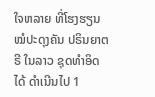ໃຈຫລາຍ ທີ່ໂຮງຮຽນ ໝໍປະດຸງຄັນ ປຣິນຍາຕຣີ ໃນລາວ ຊຸດທໍາອິດ ໄດ້ ດໍາເນີນໄປ 1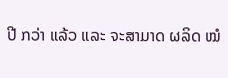ປີ ກວ່າ ແລ້ວ ແລະ ຈະສາມາດ ຜລິດ ໝໍ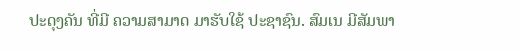ປະດຸງຄັນ ທີ່ມີ ຄວາມສາມາດ ມາຮັບໃຊ້ ປະຊາຊົນ. ສົມເນ ມີສັມພາ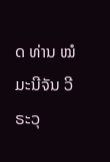ດ ທ່ານ ໝໍ ມະນີຈັນ ວີຣະວຸ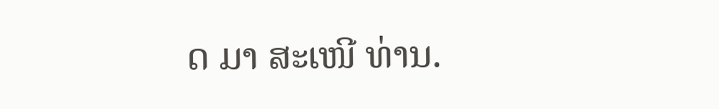ດ ມາ ສະເໜີ ທ່ານ.